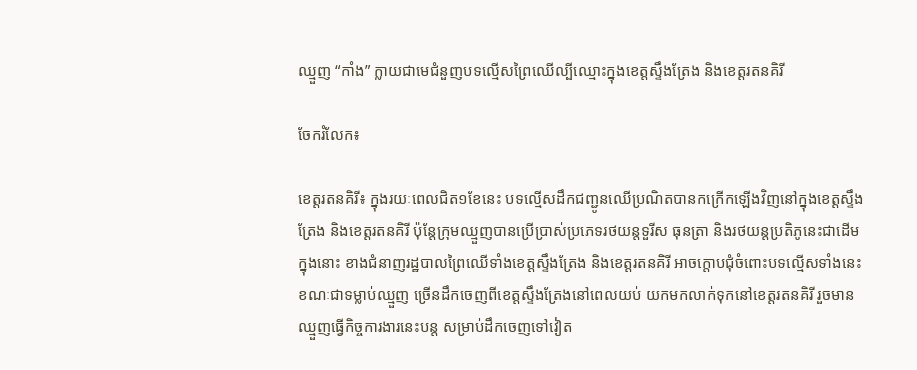ឈ្មួញ “កាំង” ក្លាយជាមេជំនួញបទល្មើសព្រៃឈើល្បីឈ្មោះក្នុងខេត្តស្ទឹងត្រែង និងខេត្តរតនគិរី

ចែករំលែក៖

ខេត្តរតនគិរី៖ ក្នុងរយៈពេលជិត១ខែនេះ បទល្មើសដឹកជញ្ជូនឈើប្រណិតបានកក្រើកឡើងវិញនៅក្នុងខេត្តស្ទឹងត្រែង និងខេត្តរតនគិរី ប៉ុន្តែក្រុមឈ្មួញបានប្រើប្រាស់ប្រភេទរថយន្តទួរីស ធុនត្រា និងរថយន្តប្រតិភូនេះជាដើម ក្នុងនោះ ខាងជំនាញរដ្ឋបាលព្រៃឈើទាំងខេត្តស្ទឹងត្រែង និងខេត្តរតនគិរី អាចក្តោបជុំចំពោះបទល្មើសទាំងនេះ ខណៈជាទម្លាប់ឈ្មួញ ច្រើនដឹកចេញពីខេត្តស្ទឹងត្រែងនៅពេលយប់ យកមកលាក់ទុកនៅខេត្តរតនគិរី រួចមានឈ្មួញធ្វើកិច្ចការងារនេះបន្ត សម្រាប់ដឹកចេញទៅវៀត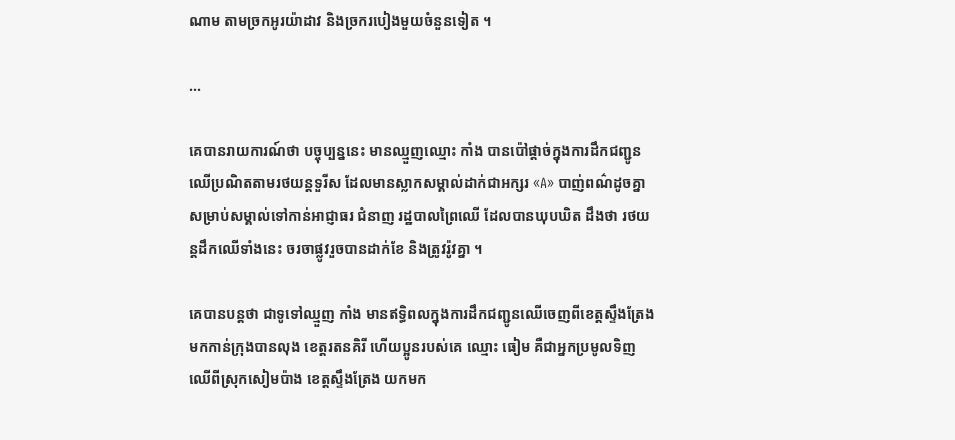ណាម តាមច្រកអូរយ៉ាដាវ និងច្រករបៀងមួយចំនួនទៀត ។

...

គេបានរាយការណ៍ថា បច្ចុប្បន្ននេះ មានឈ្មួញឈ្មោះ កាំង បានប៉ៅផ្តាច់ក្នុងការដឹកជញ្ជូនឈើប្រណិតតាមរថយន្តទួរីស ដែលមានស្លាកសម្គាល់ដាក់ជាអក្សរ «A» បាញ់ពណ៌ដូចគ្នា សម្រាប់សម្គាល់ទៅកាន់អាជ្ញាធរ ជំនាញ រដ្ឋបាលព្រៃឈើ ដែលបានឃុបឃិត ដឹងថា រថយន្តដឹកឈើទាំងនេះ ចរចាផ្លូវរួចបានដាក់ខែ និងត្រូវរ៉ូវគ្នា ។

គេបានបន្តថា ជាទូទៅឈ្មួញ កាំង មានឥទ្ធិពលក្នុងការដឹកជញ្ជូនឈើចេញពីខេត្តស្ទឹងត្រែងមកកាន់ក្រុងបានលុង ខេត្តរតនគិរី ហើយប្អូនរបស់គេ ឈ្មោះ ធៀម គឺជាអ្នកប្រមូលទិញឈើពីស្រុកសៀមប៉ាង ខេត្តស្ទឹងត្រែង យកមក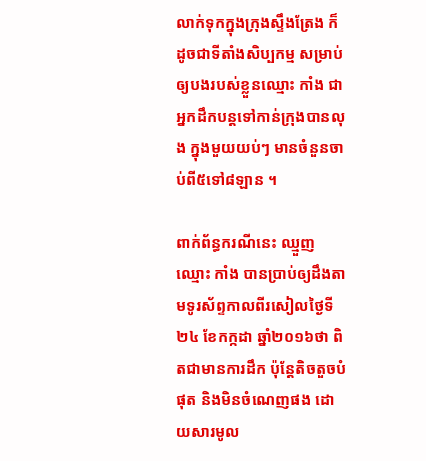លាក់ទុកក្នុងក្រុងស្ទឹងត្រែង ក៏ដូចជាទីតាំងសិប្បកម្ម សម្រាប់ឲ្យបងរបស់ខ្លួនឈ្មោះ កាំង ជាអ្នកដឹកបន្តទៅកាន់ក្រុងបានលុង ក្នុងមួយយប់ៗ មានចំនួនចាប់ពី៥ទៅ៨ឡាន ។

ពាក់ព័ន្ធករណីនេះ ឈ្មួញឈ្មោះ កាំង បានប្រាប់ឲ្យដឹងតាមទូរស័ព្ទកាលពីរសៀលថ្ងៃទី២៤ ខែកក្កដា ឆ្នាំ២០១៦ថា ពិតជាមានការដឹក ប៉ុន្តែតិចតួចបំផុត និងមិនចំណេញផង ដោយសារមូល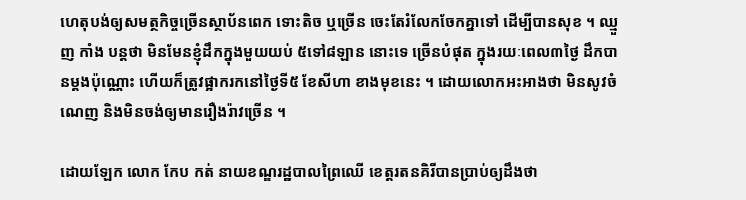ហេតុបង់ឲ្យសមត្ថកិច្ចច្រើនស្ថាប័នពេក ទោះតិច ឬច្រើន ចេះតែរំលែកចែកគ្នាទៅ ដើម្បីបានសុខ ។ ឈ្មួញ កាំង បន្តថា មិនមែនខ្ញុំដឹកក្នុងមួយយប់ ៥ទៅ៨ឡាន នោះទេ ច្រើនបំផុត ក្នុងរយៈពេល៣ថ្ងៃ ដឹកបានម្តងប៉ុណ្ណោះ ហើយក៏ត្រូវផ្អាករកនៅថ្ងៃទី៥ ខែសីហា ខាងមុខនេះ ។ ដោយលោកអះអាងថា មិនសូវចំណេញ និងមិនចង់ឲ្យមានរឿងរ៉ាវច្រើន ។

ដោយឡែក លោក កែប កត់ នាយខណ្ឌរដ្ឋបាលព្រៃឈើ ខេត្តរតនគិរីបានប្រាប់ឲ្យដឹងថា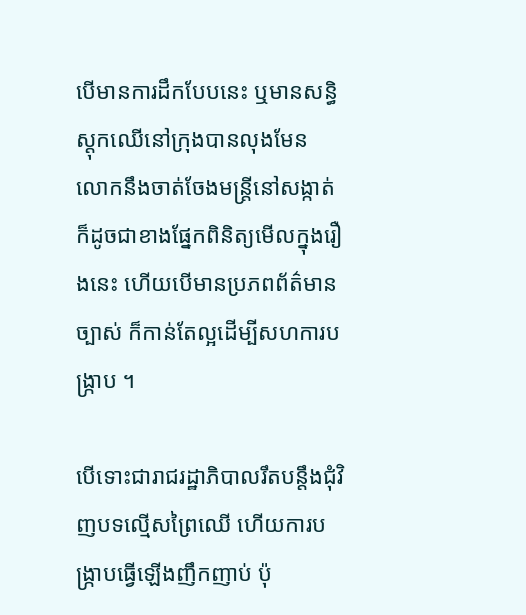បើមានការដឹកបែបនេះ ឬមានសន្ធិស្តុកឈើនៅក្រុងបានលុងមែន លោកនឹងចាត់ចែងមន្ត្រីនៅសង្កាត់ ក៏ដូចជាខាងផ្នែកពិនិត្យមើលក្នុងរឿងនេះ ហើយបើមានប្រភពព័ត៌មានច្បាស់ ក៏កាន់តែល្អដើម្បីសហការបង្ក្រាប ។

បើទោះជារាជរដ្ឋាភិបាលរឹតបន្តឹងជុំវិញបទល្មើសព្រៃឈើ ហើយការបង្ក្រាបធ្វើឡើងញឹកញាប់ ប៉ុ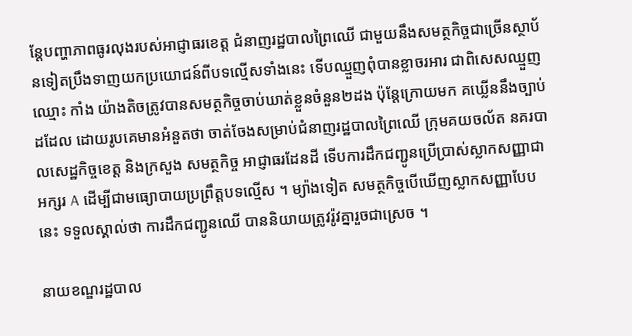ន្តែបញ្ហាភាពធូរលុងរបស់អាជ្ញាធរខេត្ត ជំនាញរដ្ឋបាលព្រៃឈើ ជាមួយនឹងសមត្ថកិច្ចជាច្រើនស្ថាប័នទៀតប្រឹងទាញយកប្រយោជន៍ពីបទល្មើសទាំងនេះ ទើបឈ្មួញពុំបានខ្លាចរអារ ជាពិសេសឈ្មួញឈ្មោះ កាំង យ៉ាងតិចត្រូវបានសមត្ថកិច្ចចាប់ឃាត់ខ្លួនចំនួន២ដង ប៉ុន្តែក្រោយមក គឃ្លើននឹងច្បាប់ដដែល ដោយរូបគេមានអំនួតថា ចាត់ចែងសម្រាប់ជំនាញរដ្ឋបាលព្រៃឈើ ក្រុមគយចល័ត នគរបាលសេដ្ឋកិច្ចខេត្ត និងក្រសួង សមត្ថកិច្ច អាជ្ញាធរដែនដី ទើបការដឹកជញ្ជូនប្រើប្រាស់ស្លាកសញ្ញាជាអក្សរ A ដើម្បីជាមធ្យោបាយប្រព្រឹត្តបទល្មើស ។ ម្យ៉ាងទៀត សមត្ថកិច្ចបើឃើញស្លាកសញ្ញាបែបនេះ ទទួលស្គាល់ថា ការដឹកជញ្ជូនឈើ បាននិយាយត្រូវរ៉ូវគ្នារួចជាស្រេច ។

នាយខណ្ឌរដ្ឋបាល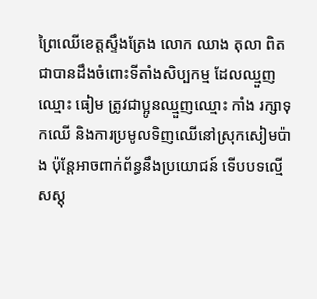ព្រៃឈើខេត្តស្ទឹងត្រែង លោក ឈាង តុលា ពិតជាបានដឹងចំពោះទីតាំងសិប្បកម្ម ដែលឈ្មួញឈ្មោះ ធៀម ត្រូវជាប្អូនឈ្មួញឈ្មោះ កាំង រក្សាទុកឈើ និងការប្រមូលទិញឈើនៅស្រុកសៀមប៉ាង ប៉ុន្តែអាចពាក់ព័ន្ធនឹងប្រយោជន៍ ទើបបទល្មើសស្តុ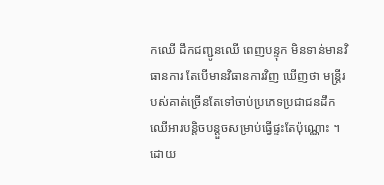កឈើ ដឹកជញ្ជូនឈើ ពេញបន្ទុក មិនទាន់មានវិធានការ តែបើមានវិធានការវិញ ឃើញថា មន្ត្រីរបស់គាត់ច្រើនតែទៅចាប់ប្រភេទប្រជាជនដឹកឈើអារបន្តិចបន្តួចសម្រាប់ធ្វើផ្ទះតែប៉ុណ្ណោះ ។ ដោយ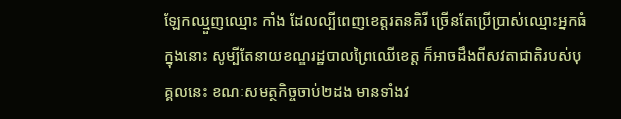ឡែកឈ្មួញឈ្មោះ កាំង ដែលល្បីពេញខេត្តរតនគិរី ច្រើនតែប្រើប្រាស់ឈ្មោះអ្នកធំ ក្នុងនោះ សូម្បីតែនាយខណ្ឌរដ្ឋបាលព្រៃឈើខេត្ត ក៏អាចដឹងពីសវតាជាតិរបស់បុគ្គលនេះ ខណៈសមត្ថកិច្ចចាប់២ដង មានទាំងវ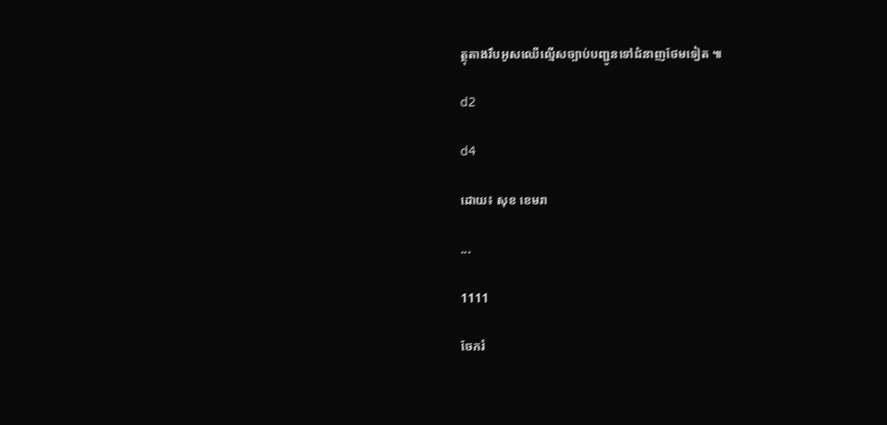ត្ថុតាងរឹបអូសឈើល្មើសច្បាប់បញ្ជូនទៅជំនាញថែមទៀត ៕

d2

d4

ដោយ៖ សុខ ខេមរា

...

1111

ចែករំ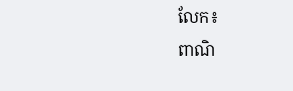លែក៖
ពាណិ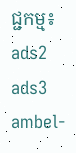ជ្ជកម្ម៖
ads2 ads3 ambel-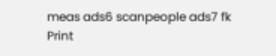meas ads6 scanpeople ads7 fk Print